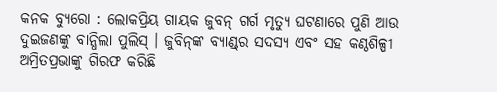କନକ ବ୍ୟୁରୋ : ଲୋକପ୍ରିୟ ଗାୟକ ଜୁବନ୍‌ ଗର୍ଗ ମୃତ୍ୟୁ ଘଟଣାରେ ପୁଣି ଆଉ ଦୁଇଜଣଙ୍କୁ ବାନ୍ଧିଲା ପୁଲିସ୍ । ଜୁବିନ୍‌ଙ୍କ ବ୍ୟାଣ୍ଡ୍‌ର ସଦସ୍ୟ ଏବଂ ସହ କଣ୍ଠଶିଳ୍ପୀ ଅମ୍ରିତପ୍ରଭାଙ୍କୁ ଗିରଫ କରିଛି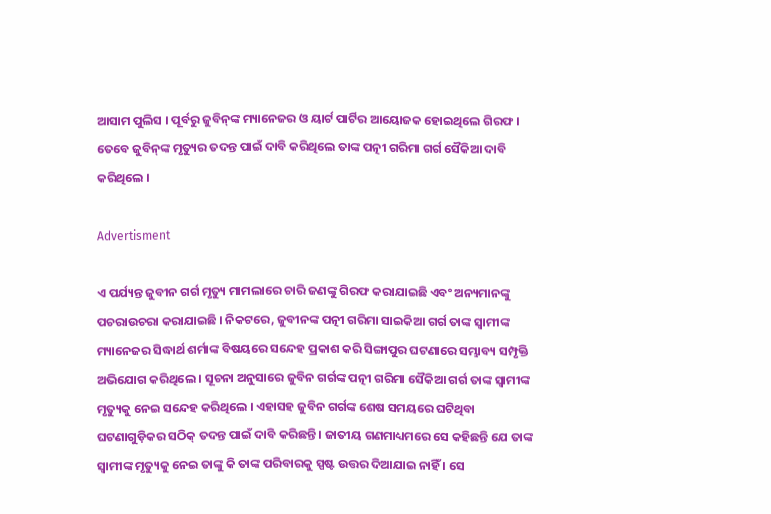ଆସାମ ପୁଲିସ । ପୂର୍ବରୁ ଜୁବିନ୍‌ଙ୍କ ମ୍ୟାନେଜର ଓ ୟାର୍ଟ ପାର୍ଟିର ଆୟୋଜକ ହୋଇଥିଲେ ଗିରଫ ।  ତେବେ ଜୁବିନ୍‌ଙ୍କ ମୃତ୍ୟୁର ତଦନ୍ତ ପାଇଁ ଦାବି କରିଥିଲେ ତାଙ୍କ ପତ୍ନୀ ଗରିମା ଗର୍ଗ ସୈକିଆ ଦାବି କରିଥିଲେ ।

Advertisment

ଏ ପର୍ଯ୍ୟନ୍ତ ଜୁବୀନ ଗର୍ଗ ମୃତ୍ୟୁ ମାମଲାରେ ଚାରି ଜଣଙ୍କୁ ଗିରଫ କରାଯାଇଛି ଏବଂ ଅନ୍ୟମାନଙ୍କୁ ପଚରାଉଚରା କରାଯାଇଛି । ନିକଟରେ, ଜୁବୀନଙ୍କ ପତ୍ନୀ ଗରିମା ସାଇକିଆ ଗର୍ଗ ତାଙ୍କ ସ୍ୱାମୀଙ୍କ ମ୍ୟାନେଜର ସିଦ୍ଧାର୍ଥ ଶର୍ମାଙ୍କ ବିଷୟରେ ସନ୍ଦେହ ପ୍ରକାଶ କରି ସିଙ୍ଗାପୁର ଘଟଣାରେ ସମ୍ଭାବ୍ୟ ସମ୍ପୃକ୍ତି ଅଭିଯୋଗ କରିଥିଲେ । ସୂଚନା ଅନୁସାରେ ଜୁବିନ ଗର୍ଗଙ୍କ ପତ୍ନୀ ଗରିମା ସୈକିଆ ଗର୍ଗ ତାଙ୍କ ସ୍ୱାମୀଙ୍କ ମୃତ୍ୟୁକୁ ନେଇ ସନ୍ଦେହ କରିଥିଲେ । ଏହାସହ ଜୁବିନ ଗର୍ଗଙ୍କ ଶେଷ ସମୟରେ ଘଟିଥିବା ଘଟଣାଗୁଡ଼ିକର ସଠିକ୍ ତଦନ୍ତ ପାଇଁ ଦାବି କରିଛନ୍ତି । ଜାତୀୟ ଗଣମାଧ୍ୟମରେ ସେ କହିଛନ୍ତି ଯେ ତାଙ୍କ ସ୍ୱାମୀଙ୍କ ମୃତ୍ୟୁକୁ ନେଇ ତାଙ୍କୁ କି ତାଙ୍କ ପରିବାରକୁ ସ୍ପଷ୍ଟ ଉତ୍ତର ଦିଆଯାଇ ନାହିଁ । ସେ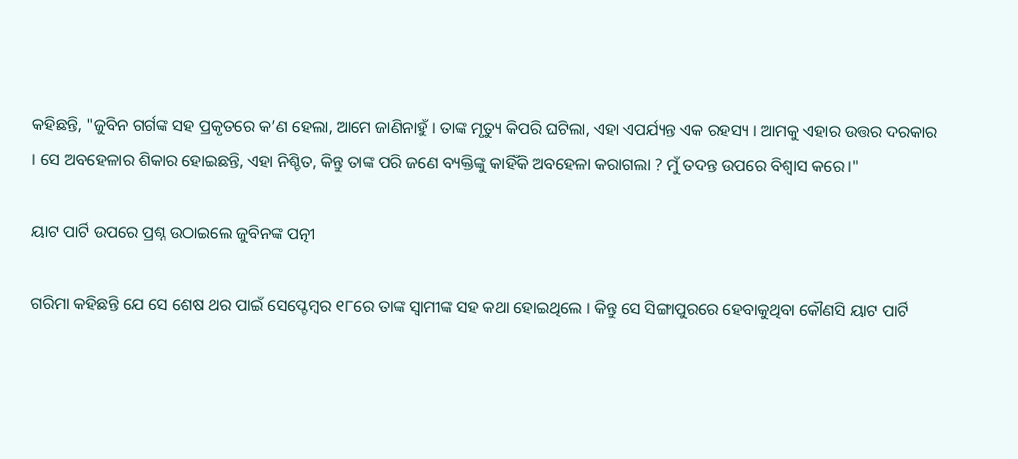କହିଛନ୍ତି, "ଜୁବିନ ଗର୍ଗଙ୍କ ସହ ପ୍ରକୃତରେ କ’ଣ ହେଲା, ଆମେ ଜାଣିନାହୁଁ । ତାଙ୍କ ମୃତ୍ୟୁ କିପରି ଘଟିଲା, ଏହା ଏପର୍ଯ୍ୟନ୍ତ ଏକ ରହସ୍ୟ । ଆମକୁ ଏହାର ଉତ୍ତର ଦରକାର । ସେ ଅବହେଳାର ଶିକାର ହୋଇଛନ୍ତି, ଏହା ନିଶ୍ଚିତ, କିନ୍ତୁ ତାଙ୍କ ପରି ଜଣେ ବ୍ୟକ୍ତିଙ୍କୁ କାହିଁକି ଅବହେଳା କରାଗଲା ? ମୁଁ ତଦନ୍ତ ଉପରେ ବିଶ୍ୱାସ କରେ।"

ୟାଟ ପାର୍ଟି ଉପରେ ପ୍ରଶ୍ନ ଉଠାଇଲେ ଜୁବିନଙ୍କ ପତ୍ନୀ

ଗରିମା କହିଛନ୍ତି ଯେ ସେ ଶେଷ ଥର ପାଇଁ ସେପ୍ଟେମ୍ବର ୧୮ରେ ତାଙ୍କ ସ୍ୱାମୀଙ୍କ ସହ କଥା ହୋଇଥିଲେ । କିନ୍ତୁ ସେ ସିଙ୍ଗାପୁରରେ ହେବାକୁଥିବା କୌଣସି ୟାଟ ପାର୍ଟି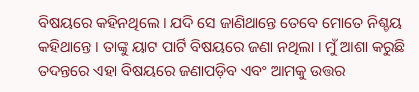ବିଷୟରେ କହିନଥିଲେ । ଯଦି ସେ ଜାଣିଥାନ୍ତେ ତେବେ ମୋତେ ନିଶ୍ଚୟ କହିଥାନ୍ତେ । ତାଙ୍କୁ ୟାଟ ପାର୍ଟି ବିଷୟରେ ଜଣା ନଥିଲା । ମୁଁ ଆଶା କରୁଛି ତଦନ୍ତରେ ଏହା ବିଷୟରେ ଜଣାପଡ଼ିବ ଏବଂ ଆମକୁ ଉତ୍ତର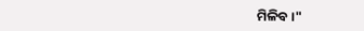ମିଳିବ ।"